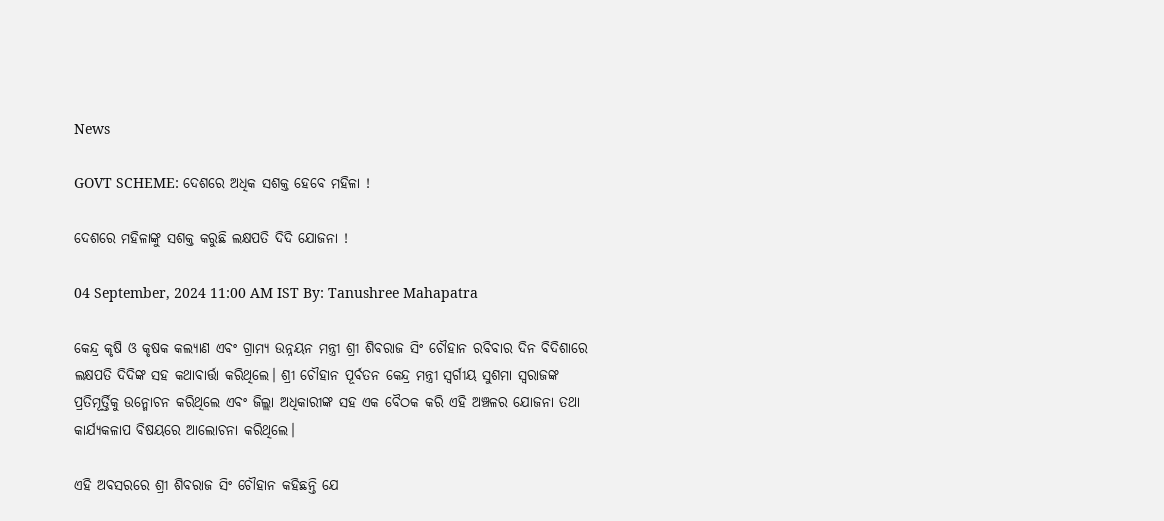News

GOVT SCHEME: ଦେଶରେ ଅଧିକ ସଶକ୍ତ ହେବେ ମହିଳା !

ଦେଶରେ ମହିଳାଙ୍କୁ ସଶକ୍ତ କରୁଛି ଲକ୍ଷପତି ଦିଦି ଯୋଜନା !

04 September, 2024 11:00 AM IST By: Tanushree Mahapatra

କେନ୍ଦ୍ର କୃଷି ଓ କୃଷକ କଲ୍ୟାଣ ଏବଂ ଗ୍ରାମ୍ୟ ଉନ୍ନୟନ ମନ୍ତ୍ରୀ ଶ୍ରୀ ଶିବରାଜ ସିଂ ଚୌହାନ ରବିବାର ଦିନ ବିଦିଶାରେ ଲକ୍ଷପତି ଦିଦିଙ୍କ ସହ କଥାବାର୍ତ୍ତା କରିଥିଲେ। ଶ୍ରୀ ଚୌହାନ ପୂର୍ବତନ କେନ୍ଦ୍ର ମନ୍ତ୍ରୀ ସ୍ବର୍ଗୀୟ ସୁଶମା ସ୍ୱରାଜଙ୍କ ପ୍ରତିମୂର୍ତ୍ତିକୁ ଉନ୍ମୋଚନ କରିଥିଲେ ଏବଂ ଜିଲ୍ଲା ଅଧିକାରୀଙ୍କ ସହ ଏକ ବୈଠକ କରି ଏହି ଅଞ୍ଚଳର ଯୋଜନା ତଥା କାର୍ଯ୍ୟକଳାପ ବିଷୟରେ ଆଲୋଚନା କରିଥିଲେ।

ଏହି ଅବସରରେ ଶ୍ରୀ ଶିବରାଜ ସିଂ ଚୌହାନ କହିଛନ୍ତି ଯେ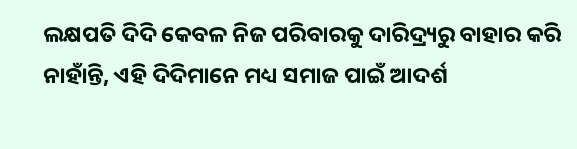ଲକ୍ଷପତି ଦିଦି କେବଳ ନିଜ ପରିବାରକୁ ଦାରିଦ୍ର୍ୟରୁ ବାହାର କରି ନାହାଁନ୍ତି, ଏହି ଦିଦିମାନେ ମଧ୍ୟ ସମାଜ ପାଇଁ ଆଦର୍ଶ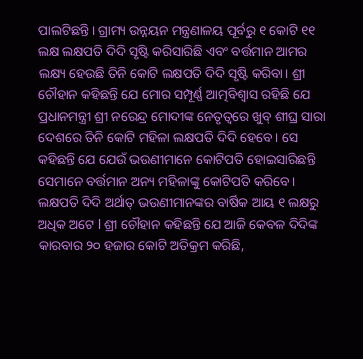ପାଲଟିଛନ୍ତି। ଗ୍ରାମ୍ୟ ଉନ୍ନୟନ ମନ୍ତ୍ରଣାଳୟ ପୂର୍ବରୁ ୧ କୋଟି ୧୧ ଲକ୍ଷ ଲକ୍ଷପତି ଦିଦି ସୃଷ୍ଟି କରିସାରିଛି ଏବଂ ବର୍ତ୍ତମାନ ଆମର ଲକ୍ଷ୍ୟ ହେଉଛି ତିନି କୋଟି ଲକ୍ଷପତି ଦିଦି ସୃଷ୍ଟି କରିବା। ଶ୍ରୀ ଚୌହାନ କହିଛନ୍ତି ଯେ ମୋର ସମ୍ପୂର୍ଣ୍ଣ ଆତ୍ମବିଶ୍ୱାସ ରହିଛି ଯେ ପ୍ରଧାନମନ୍ତ୍ରୀ ଶ୍ରୀ ନରେନ୍ଦ୍ର ମୋଦୀଙ୍କ ନେତୃତ୍ୱରେ ଖୁବ୍ ଶୀଘ୍ର ସାରା ଦେଶରେ ତିନି କୋଟି ମହିଳା ଲକ୍ଷପତି ଦିଦି ହେବେ। ସେ କହିଛନ୍ତି ଯେ ଯେଉଁ ଭଉଣୀମାନେ କୋଟିପତି ହୋଇସାରିଛନ୍ତି ସେମାନେ ବର୍ତ୍ତମାନ ଅନ୍ୟ ମହିଳାଙ୍କୁ କୋଟିପତି କରିବେ। ଲକ୍ଷପତି ଦିଦି ଅର୍ଥାତ୍ ଭଉଣୀମାନଙ୍କର ବାର୍ଷିକ ଆୟ ୧ ଲକ୍ଷରୁ ଅଧିକ ଅଟେ l ଶ୍ରୀ ଚୌହାନ କହିଛନ୍ତି ଯେ ଆଜି କେବଳ ଦିଦିଙ୍କ କାରବାର ୨୦ ହଜାର କୋଟି ଅତିକ୍ରମ କରିଛି,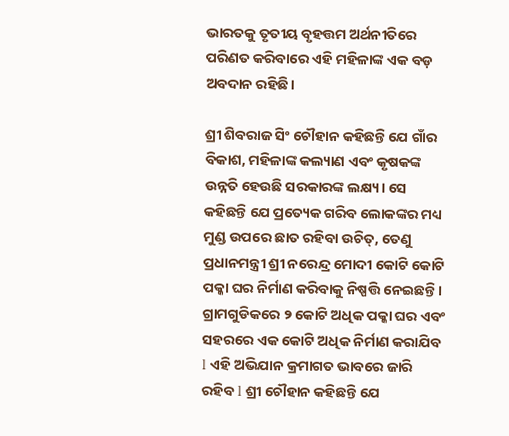ଭାରତକୁ ତୃତୀୟ ବୃହତ୍ତମ ଅର୍ଥନୀତିରେ ପରିଣତ କରିବାରେ ଏହି ମହିଳାଙ୍କ ଏକ ବଡ଼ ଅବଦାନ ରହିଛି।

ଶ୍ରୀ ଶିବରାଜ ସିଂ ଚୌହାନ କହିଛନ୍ତି ଯେ ଗାଁର ବିକାଶ, ମହିଳାଙ୍କ କଲ୍ୟାଣ ଏବଂ କୃଷକଙ୍କ ଉନ୍ନତି ହେଉଛି ସରକାରଙ୍କ ଲକ୍ଷ୍ୟ। ସେ କହିଛନ୍ତି ଯେ ପ୍ରତ୍ୟେକ ଗରିବ ଲୋକଙ୍କର ମଧ୍ୟ ମୁଣ୍ଡ ଉପରେ ଛାତ ରହିବା ଉଚିତ୍, ତେଣୁ ପ୍ରଧାନମନ୍ତ୍ରୀ ଶ୍ରୀ ନରେନ୍ଦ୍ର ମୋଦୀ କୋଟି କୋଟି ପକ୍କା ଘର ନିର୍ମାଣ କରିବାକୁ ନିଷ୍ପତ୍ତି ନେଇଛନ୍ତି। ଗ୍ରାମଗୁଡିକରେ ୨ କୋଟି ଅଧିକ ପକ୍କା ଘର ଏବଂ ସହରରେ ଏକ କୋଟି ଅଧିକ ନିର୍ମାଣ କରାଯିବ l ଏହି ଅଭିଯାନ କ୍ରମାଗତ ଭାବରେ ଜାରି ରହିବ l ଶ୍ରୀ ଚୌହାନ କହିଛନ୍ତି ଯେ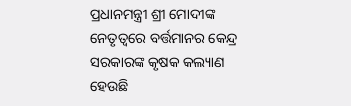ପ୍ରଧାନମନ୍ତ୍ରୀ ଶ୍ରୀ ମୋଦୀଙ୍କ ନେତୃତ୍ୱରେ ବର୍ତ୍ତମାନର କେନ୍ଦ୍ର ସରକାରଙ୍କ କୃଷକ କଲ୍ୟାଣ ହେଉଛି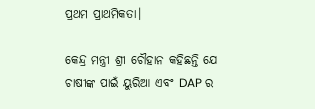ପ୍ରଥମ ପ୍ରାଥମିକତା।

କେନ୍ଦ୍ର ମନ୍ତ୍ରୀ ଶ୍ରୀ ଚୌହାନ କହିଛନ୍ତି ଯେ ଚାଷୀଙ୍କ ପାଇଁ ୟୁରିଆ ଏବଂ DAP ର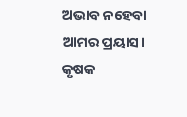ଅଭାବ ନହେବା ଆମର ପ୍ରୟାସ। କୃଷକ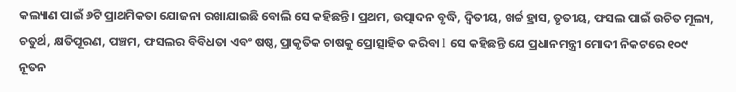କଲ୍ୟାଣ ପାଇଁ ୬ଟି ପ୍ରାଥମିକତା ଯୋଜନା ରଖାଯାଇଛି ବୋଲି ସେ କହିଛନ୍ତି। ପ୍ରଥମ, ଉତ୍ପାଦନ ବୃଦ୍ଧି, ଦ୍ୱିତୀୟ, ଖର୍ଚ୍ଚ ହ୍ରାସ, ତୃତୀୟ, ଫସଲ ପାଇଁ ଉଚିତ ମୂଲ୍ୟ, ଚତୁର୍ଥ, କ୍ଷତିପୂରଣ, ପଞ୍ଚମ, ଫସଲର ବିବିଧତା ଏବଂ ଷଷ୍ଠ, ପ୍ରାକୃତିକ ଚାଷକୁ ପ୍ରୋତ୍ସାହିତ କରିବା l ସେ କହିଛନ୍ତି ଯେ ପ୍ରଧାନମନ୍ତ୍ରୀ ମୋଦୀ ନିକଟରେ ୧୦୯ ନୂତନ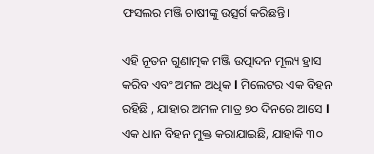ଫସଲର ମଞ୍ଜି ଚାଷୀଙ୍କୁ ଉତ୍ସର୍ଗ କରିଛନ୍ତି।

ଏହି ନୂତନ ଗୁଣାତ୍ମକ ମଞ୍ଜି ଉତ୍ପାଦନ ମୂଲ୍ୟ ହ୍ରାସ କରିବ ଏବଂ ଅମଳ ଅଧିକ l ମିଲେଟର ଏକ ବିହନ ରହିଛି , ଯାହାର ଅମଳ ମାତ୍ର ୭୦ ଦିନରେ ଆସେ l ଏକ ଧାନ ବିହନ ମୁକ୍ତ କରାଯାଇଛି, ଯାହାକି ୩୦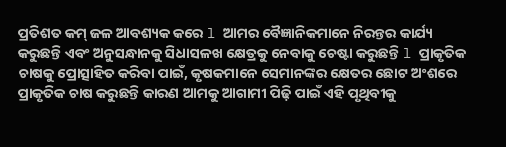ପ୍ରତିଶତ କମ୍ ଜଳ ଆବଶ୍ୟକ କରେ l ଆମର ବୈଜ୍ଞାନିକମାନେ ନିରନ୍ତର କାର୍ଯ୍ୟ କରୁଛନ୍ତି ଏବଂ ଅନୁସନ୍ଧାନକୁ ସିଧାସଳଖ କ୍ଷେତ୍ରକୁ ନେବାକୁ ଚେଷ୍ଟା କରୁଛନ୍ତି l ପ୍ରାକୃତିକ ଚାଷକୁ ପ୍ରୋତ୍ସାହିତ କରିବା ପାଇଁ, କୃଷକମାନେ ସେମାନଙ୍କର କ୍ଷେତର ଛୋଟ ଅଂଶରେ ପ୍ରାକୃତିକ ଚାଷ କରୁଛନ୍ତି କାରଣ ଆମକୁ ଆଗାମୀ ପିଢ଼ି ପାଇଁ ଏହି ପୃଥିବୀକୁ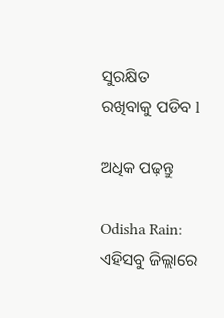ସୁରକ୍ଷିତ ରଖିବାକୁ ପଡିବ l

ଅଧିକ ପଢ଼ନ୍ତୁ

Odisha Rain: ଏହିସବୁ ଜିଲ୍ଲାରେ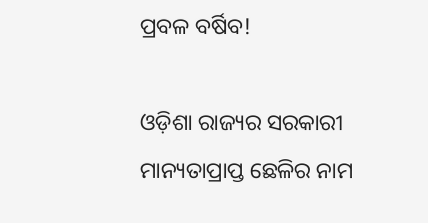ପ୍ରବଳ ବର୍ଷିବ!

ଓଡ଼ିଶା ରାଜ୍ୟର ସରକାରୀ ମାନ୍ୟତାପ୍ରାପ୍ତ ଛେଳିର ନାମ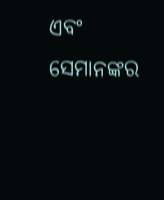ଏବଂ ସେମାନଙ୍କର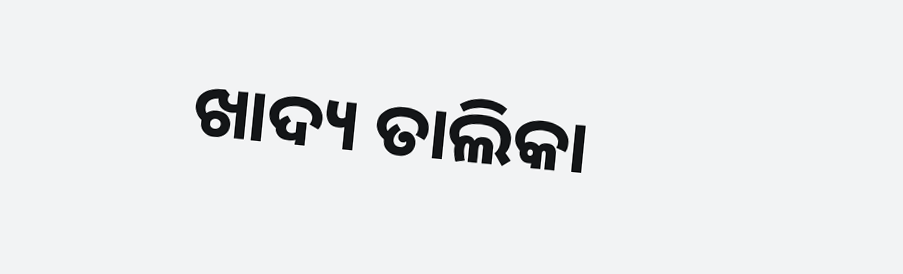ଖାଦ୍ୟ ତାଲିକା